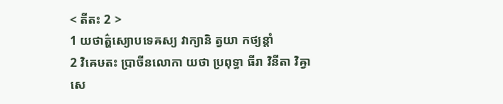< តីតះ 2 >
1 យថាត៌្ហស្យោបទេឝស្យ វាក្យានិ ត្វយា កថ្យន្តាំ
2 វិឝេឞតះ ប្រាចីនលោកា យថា ប្រពុទ្ធា ធីរា វិនីតា វិឝ្វាសេ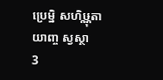ប្រេម្និ សហិឞ្ណុតាយាញ្ច ស្វស្ថា
3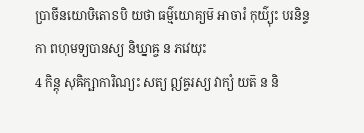ប្រាចីនយោឞិតោៜបិ យថា ធម៌្មយោគ្យម៑ អាចារំ កុយ៌្យុះ បរនិន្ទកា ពហុមទ្យបានស្យ និឃ្នាឝ្ច ន ភវេយុះ
4 កិន្តុ សុឝិក្ឞាការិណ្យះ សត្យ ឦឝ្វរស្យ វាក្យំ យត៑ ន និ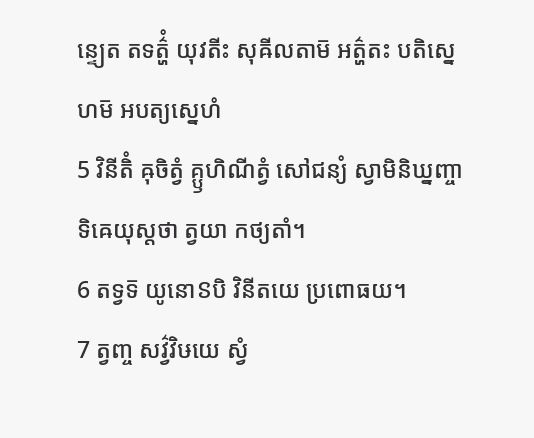ន្ទ្យេត តទត៌្ហំ យុវតីះ សុឝីលតាម៑ អត៌្ហតះ បតិស្នេហម៑ អបត្យស្នេហំ
5 វិនីតិំ ឝុចិត្វំ គ្ឫហិណីត្វំ សៅជន្យំ ស្វាមិនិឃ្នញ្ចាទិឝេយុស្តថា ត្វយា កថ្យតាំ។
6 តទ្វទ៑ យូនោៜបិ វិនីតយេ ប្រពោធយ។
7 ត្វញ្ច សវ៌្វវិឞយេ ស្វំ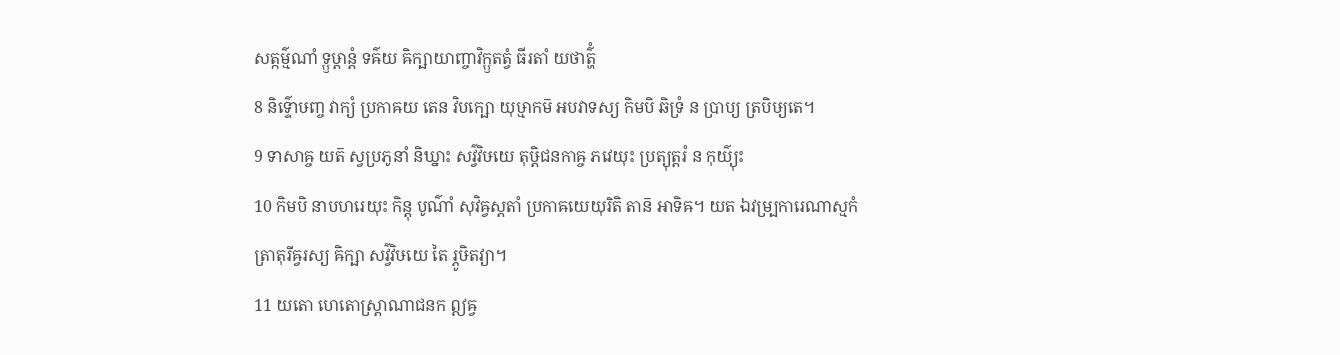សត្កម៌្មណាំ ទ្ឫឞ្ដាន្តំ ទឝ៌យ ឝិក្ឞាយាញ្ចាវិក្ឫតត្វំ ធីរតាំ យថាត៌្ហំ
8 និទ៌្ទោឞញ្ច វាក្យំ ប្រកាឝយ តេន វិបក្ឞោ យុឞ្មាកម៑ អបវាទស្យ កិមបិ ឆិទ្រំ ន ប្រាប្យ ត្របិឞ្យតេ។
9 ទាសាឝ្ច យត៑ ស្វប្រភូនាំ និឃ្នាះ សវ៌្វវិឞយេ តុឞ្ដិជនកាឝ្ច ភវេយុះ ប្រត្យុត្តរំ ន កុយ៌្យុះ
10 កិមបិ នាបហរេយុះ កិន្តុ បូណ៌ាំ សុវិឝ្វស្តតាំ ប្រកាឝយេយុរិតិ តាន៑ អាទិឝ។ យត ឯវម្ប្រការេណាស្មកំ ត្រាតុរីឝ្វរស្យ ឝិក្ឞា សវ៌្វវិឞយេ តៃ រ្ភូឞិតវ្យា។
11 យតោ ហេតោស្ត្រាណាជនក ឦឝ្វ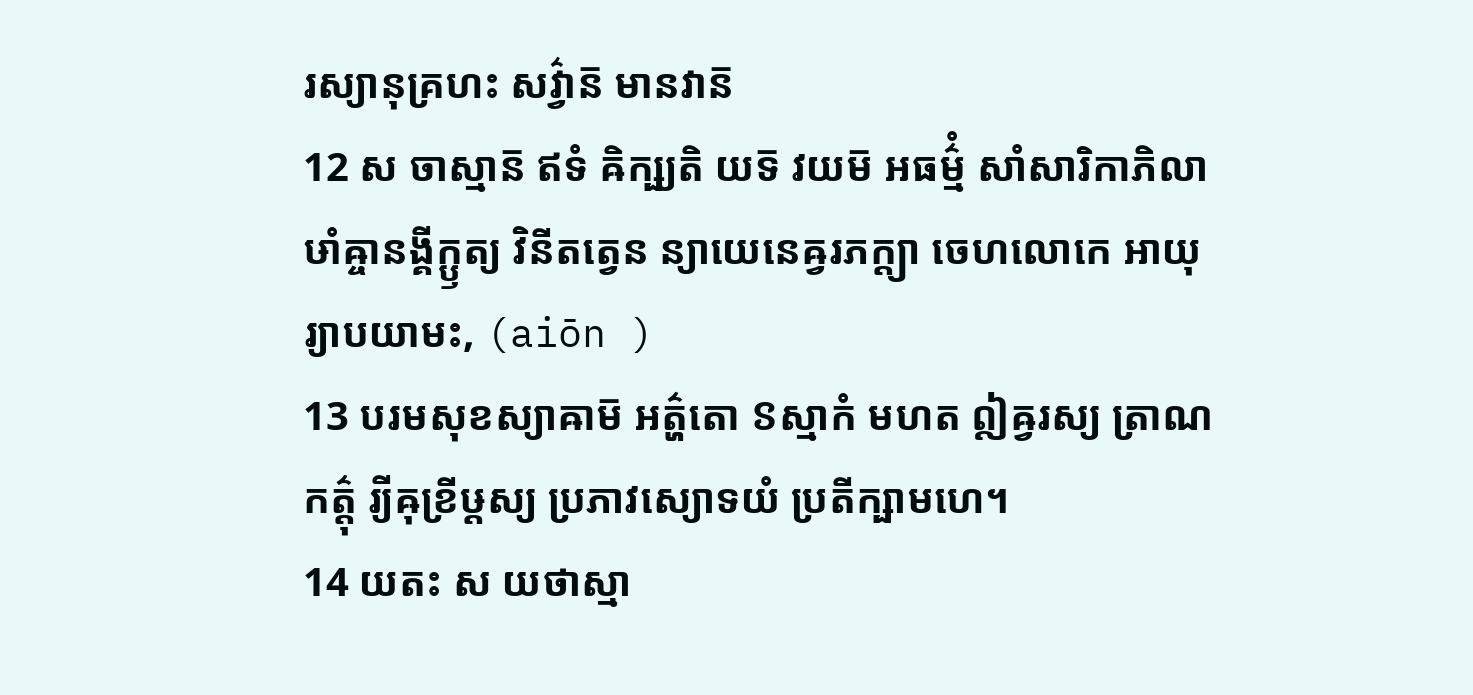រស្យានុគ្រហះ សវ៌្វាន៑ មានវាន៑
12 ស ចាស្មាន៑ ឥទំ ឝិក្ឞ្យតិ យទ៑ វយម៑ អធម៌្មំ សាំសារិកាភិលាឞាំឝ្ចានង្គីក្ឫត្យ វិនីតត្វេន ន្យាយេនេឝ្វរភក្ត្យា ចេហលោកេ អាយុ រ្យាបយាមះ, (aiōn )
13 បរមសុខស្យាឝាម៑ អត៌្ហតោ ៜស្មាកំ មហត ឦឝ្វរស្យ ត្រាណកត៌្តុ រ្យីឝុខ្រីឞ្ដស្យ ប្រភាវស្យោទយំ ប្រតីក្ឞាមហេ។
14 យតះ ស យថាស្មា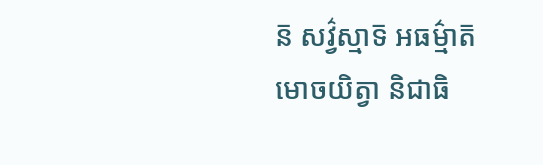ន៑ សវ៌្វស្មាទ៑ អធម៌្មាត៑ មោចយិត្វា និជាធិ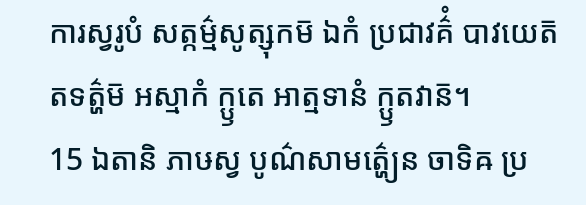ការស្វរូបំ សត្កម៌្មសូត្សុកម៑ ឯកំ ប្រជាវគ៌ំ បាវយេត៑ តទត៌្ហម៑ អស្មាកំ ក្ឫតេ អាត្មទានំ ក្ឫតវាន៑។
15 ឯតានិ ភាឞស្វ បូណ៌សាមត៌្ហ្យេន ចាទិឝ ប្រ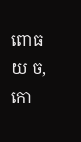ពោធយ ច, កោ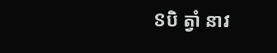ៜបិ ត្វាំ នាវ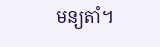មន្យតាំ។